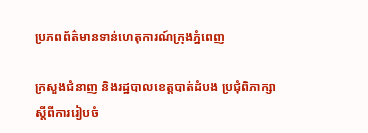ប្រភពព័ត៌មានទាន់ហេតុការណ៍ក្រុងភ្នំពេញ

ក្រសួងជំនាញ និងរដ្ឋបាលខេត្តបាត់ដំបង ប្រជុំពិភាក្សា ស្តីពីការរៀបចំ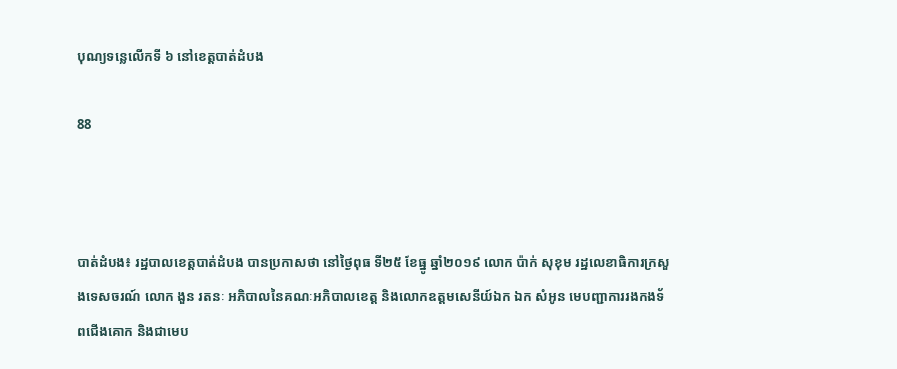បុណ្យទន្លេលើកទី ៦ នៅខេត្តបាត់ដំបង

88



បាត់ដំបង៖ រដ្ឋបាលខេត្តបាត់ដំបង បានប្រកាសថា នៅថ្ងៃពុធ ទី២៥ ខែធ្នូ ឆ្នាំ២០១៩ លោក ប៉ាក់ សុខុម រដ្ឋលេខាធិការក្រសួងទេសចរណ៍ លោក ងួន រតនៈ អភិបាលនៃគណៈអភិបាលខេត្ត និងលោកឧត្តមសេនីយ៍ឯក ឯក សំអូន មេបញ្ជាការរងកងទ័ពជើងគោក និងជាមេប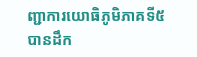ញ្ជាការយោធិភូមិភាគទី៥ បានដឹក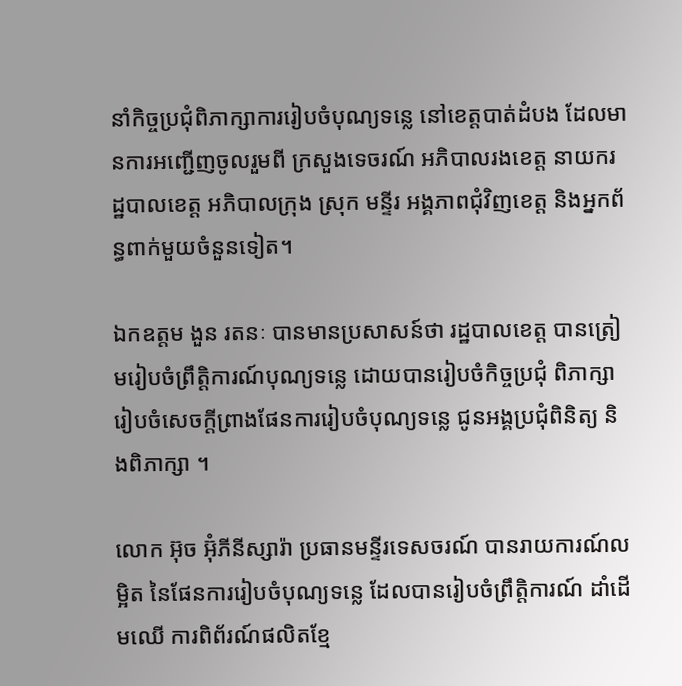នាំកិច្ចប្រជុំពិភាក្សាការរៀបចំបុណ្យទន្លេ នៅខេត្តបាត់ដំបង ដែលមានការអញ្ជើញចូលរួមពី ក្រសួងទេចរណ៍ អភិបាលរងខេត្ត នាយករដ្ឋបាលខេត្ត អភិបាលក្រុង ស្រុក មន្ទីរ អង្គភាពជុំវិញខេត្ត និងអ្នកព័ន្ធពាក់មួយចំនួនទៀត។

ឯកឧត្តម ងួន រតនៈ បានមានប្រសាសន៍ថា រដ្ឋបាលខេត្ត បានត្រៀមរៀបចំព្រឹត្តិការណ៍បុណ្យទន្លេ ដោយបានរៀបចំកិច្ចប្រជុំ ពិភាក្សារៀបចំសេចក្តីព្រាងផែនការរៀបចំបុណ្យទន្លេ ជូនអង្គប្រជុំពិនិត្យ និងពិភាក្សា ។

លោក អ៊ុច អ៊ុំភីនីស្សារ៉ា ប្រធានមន្ទីរទេសចរណ៍ បានរាយការណ៍លម្អិត នៃផែនការរៀបចំបុណ្យទន្លេ ដែលបានរៀបចំព្រឹត្តិការណ៍ ដាំដើមឈើ ការពិព័រណ៍ផលិតខ្មែ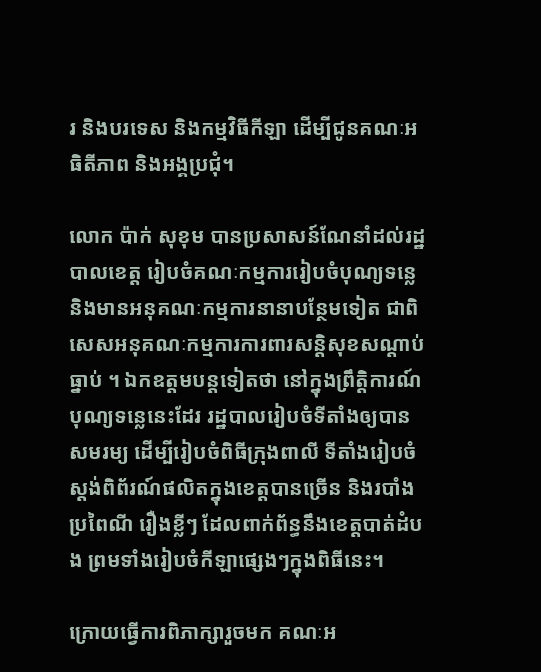រ និងបរទេស និងកម្មវិធីកីឡា ដើម្បីជូនគណៈអធិតីភាព និងអង្គប្រជុំ។

លោក ប៉ាក់ សុខុម បានប្រសាសន៍ណែនាំដល់រដ្ឋបាលខេត្ត រៀបចំគណៈកម្មការរៀបចំបុណ្យទន្លេ និងមានអនុគណៈកម្មការនានាបន្ថែមទៀត ជាពិសេសអនុគណៈកម្មការការពារសន្តិសុខសណ្តាប់ធ្នាប់ ។ ឯកឧត្តមបន្តទៀតថា នៅក្នុងព្រឹត្តិការណ៍បុណ្យទន្លេនេះដែរ រដ្ឋបាលរៀបចំទីតាំងឲ្យបានសមរម្យ ដើម្បីរៀបចំពិធីក្រុងពាលី ទីតាំងរៀបចំស្តង់ពិព័រណ៍ផលិតក្នុងខេត្តបានច្រើន និងរបាំងប្រពៃណី រឿងខ្លីៗ ដែលពាក់ព័ន្ធនឹងខេត្តបាត់ដំបង ព្រមទាំងរៀបចំកីឡាផ្សេងៗក្នុងពិធីនេះ។

ក្រោយធ្វើការពិភាក្សារួចមក គណៈអ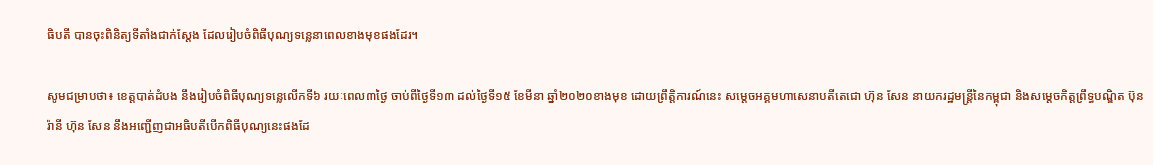ធិបតី បានចុះពិនិត្យទីតាំងជាក់ស្តែង ដែលរៀបចំពិធីបុណ្យទន្លេនាពេលខាងមុខផងដែរ។

សូមជម្រាបថា៖ ខេត្តបាត់ដំបង នឹងរៀបចំពិធីបុណ្យទន្លេលើកទី៦ រយៈពេល៣ថ្ងៃ ចាប់ពីថ្ងៃទី១៣ ដល់ថ្ងៃទី១៥ ខែមីនា ឆ្នាំ២០២០ខាងមុខ ដោយព្រឹត្តិការណ៍នេះ សម្ដេចអគ្គមហាសេនាបតីតេជោ ហ៊ុន សែន នាយករដ្ឋមន្ត្រីនៃកម្ពុជា និងសម្ដេចកិត្តព្រឹទ្ធបណ្ឌិត ប៊ុន រ៉ានី ហ៊ុន សែន នឹងអញ្ជើញជាអធិបតីបើកពិធីបុណ្យនេះផងដែ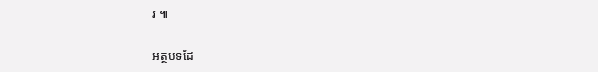រ ៕

អត្ថបទដែ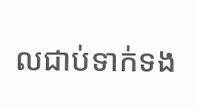លជាប់ទាក់ទង